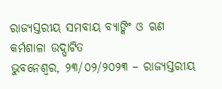ରାଜ୍ୟସ୍ତରୀୟ ସମବାୟ ବ୍ୟାଙ୍କିଂ ଓ ଋଣ କର୍ମଶାଳା ଉଦ୍ଘାଟିତ
ଭୁବନେଶ୍ୱର, ୨୩/୦୨/୨୦୨୩ – ରାଜ୍ୟସ୍ତରୀୟ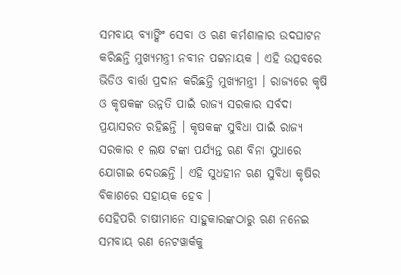ସମବାୟ ବ୍ୟାଙ୍କିଂ ସେବା ଓ ଋଣ କର୍ମଶାଳାର ଉଦଘାଟନ କରିଛନ୍ତି ମୁଖ୍ୟମନ୍ତ୍ରୀ ନବୀନ ପଟ୍ଟନାୟକ । ଏହି ଉତ୍ସବରେ ଭିଡିଓ ବାର୍ତ୍ତା ପ୍ରଦାନ କରିଛନ୍ତି ମୁଖ୍ୟମନ୍ତ୍ରୀ । ରାଜ୍ୟରେ କୃଷି ଓ କୃଷକଙ୍କ ଉନ୍ନତି ପାଇଁ ରାଜ୍ୟ ସରକାର ସର୍ବଦା ପ୍ରୟାସରତ ରହିଛନ୍ତି । କୃଷକଙ୍କ ସୁବିଧା ପାଇଁ ରାଜ୍ୟ ସରକାର ୧ ଲକ୍ଷ ଟଙ୍କା ପର୍ଯ୍ୟନ୍ତ ଋଣ ବିନା ସୁଧାରେ ଯୋଗାଇ ଦେଉଛନ୍ତି । ଏହି ସୁଧହୀନ ଋଣ ସୁବିଧା କୃଷିର ବିକାଶରେ ସହାୟକ ହେବ ।
ସେହିପରି ଚାଷୀମାନେ ସାହୁକାରଙ୍କଠାରୁ ଋଣ ନନେଇ ସମବାୟ ଋଣ ନେଟୱାର୍କକୁ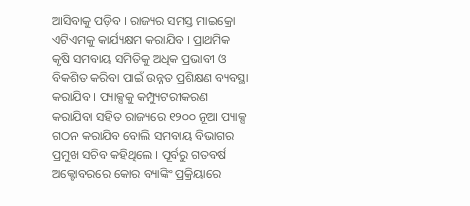ଆସିବାକୁ ପଡ଼ିବ । ରାଜ୍ୟର ସମସ୍ତ ମାଇକ୍ରୋ ଏଟିଏମକୁ କାର୍ଯ୍ୟକ୍ଷମ କରାଯିବ । ପ୍ରାଥମିକ କୃଷି ସମବାୟ ସମିତିକୁ ଅଧିକ ପ୍ରଭାବୀ ଓ ବିକଶିତ କରିବା ପାଇଁ ଉନ୍ନତ ପ୍ରଶିକ୍ଷଣ ବ୍ୟବସ୍ଥା କରାଯିବ । ପ୍ୟାକ୍ସକୁ କମ୍ପ୍ୟୁଟରୀକରଣ କରାଯିବା ସହିତ ରାଜ୍ୟରେ ୧୨୦୦ ନୂଆ ପ୍ୟାକ୍ସ ଗଠନ କରାଯିବ ବୋଲି ସମବାୟ ବିଭାଗର ପ୍ରମୁଖ ସଚିବ କହିଥିଲେ । ପୂର୍ବରୁ ଗତବର୍ଷ ଅକ୍ଟୋବରରେ କୋର ବ୍ୟାଙ୍କିଂ ପ୍ରକ୍ରିୟାରେ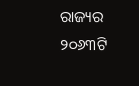ରାଜ୍ୟର ୨୦୬୩ଟି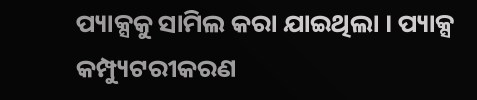ପ୍ୟାକ୍ସକୁ ସାମିଲ କରା ଯାଇଥିଲା । ପ୍ୟାକ୍ସ କମ୍ପ୍ୟୁଟରୀକରଣ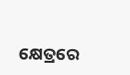କ୍ଷେତ୍ରରେ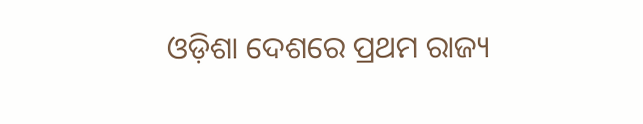ଓଡ଼ିଶା ଦେଶରେ ପ୍ରଥମ ରାଜ୍ୟ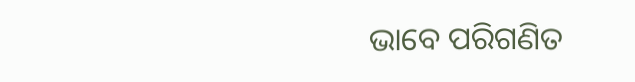ଭାବେ ପରିଗଣିତ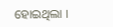ହୋଇଥିଲା ।